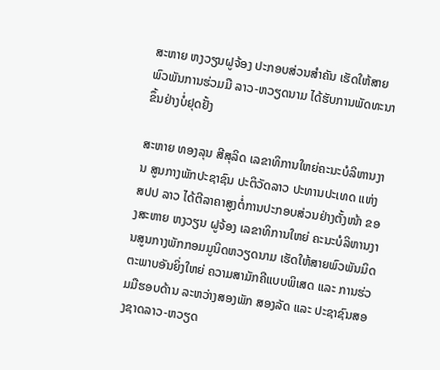ສະຫາຍ ຫງວຽນຝູຈ້ອງ ປະກອບສ່ວນສຳຄັນ ເຮັດໃຫ້ສາຍພົວພັນການຮ່ວມມື ລາວ-ຫວຽດນາມ ໄດ້ຮັບການພັດທະນາຂຶ້ນຢ່າງບໍ່ຢຸດຢັ້ງ

ສະຫາຍ ທອງລຸນ ສີສຸລິດ ເລຂາທິການໃຫຍ່ຄະນະບໍລິຫານງານ ສູນກາງພັກປະຊາຊົນ ປະຕິວັດລາວ ປະທານປະເທດ ແຫ່ງ ສປປ ລາວ ໄດ້ຕີລາຄາສູງຕໍ່ການປະກອບສ່ວນຢ່າງຕັ້ງໜ້າ ຂອງສະຫາຍ ຫງວຽນ ຝູຈ້ອງ ເລຂາທິການໃຫຍ່ ຄະນະບໍລິຫານງານສູນກາງພັກກອມມູນິດຫວຽດນາມ ເຮັດໃຫ້ສາຍພົວພັນມິດຕະພາບອັນຍິ່ງໃຫຍ່ ຄວາມສາມັກຄີແບບພິເສດ ແລະ ການຮ່ວມມືຮອບດ້ານ ລະຫວ່າງສອງພັກ ສອງລັດ ແລະ ປະຊາຊົນສອງຊາດລາວ-ຫວຽດ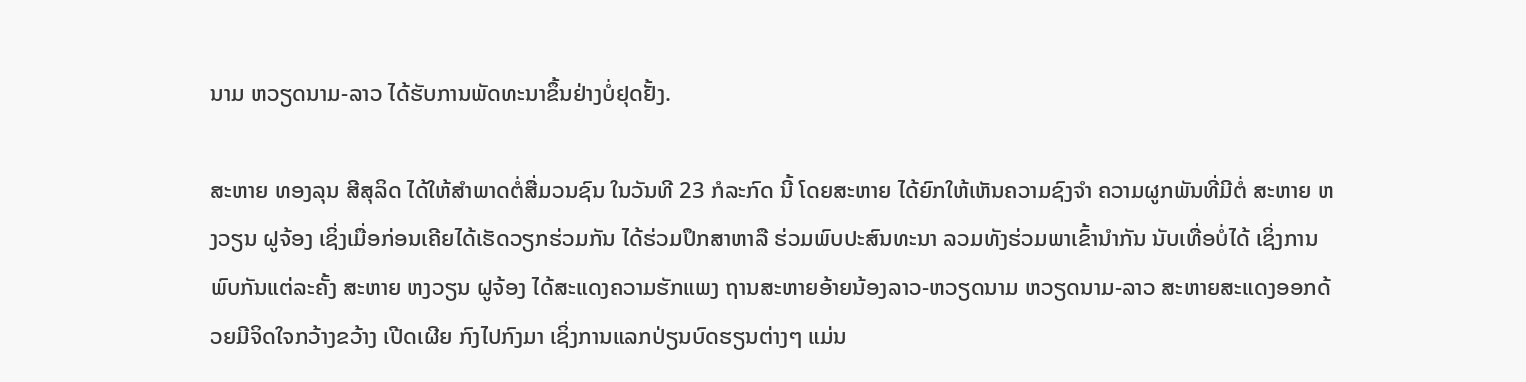ນາມ ຫວຽດນາມ-ລາວ ໄດ້ຮັບການພັດທະນາຂຶ້ນຢ່າງບໍ່ຢຸດຢັ້ງ.

ສະຫາຍ ທອງລຸນ ສີສຸລິດ ໄດ້ໃຫ້ສຳພາດຕໍ່ສື່ມວນຊົນ ໃນວັນທີ 23 ກໍລະກົດ ນີ້ ໂດຍສະຫາຍ ໄດ້ຍົກໃຫ້ເຫັນຄວາມຊົງຈຳ ຄວາມຜູກພັນທີ່ມີຕໍ່ ສະຫາຍ ຫງວຽນ ຝູຈ້ອງ ເຊິ່ງເມື່ອກ່ອນເຄີຍໄດ້ເຮັດວຽກຮ່ວມກັນ ໄດ້ຮ່ວມປຶກສາຫາລື ຮ່ວມພົບປະສົນທະນາ ລວມທັງຮ່ວມພາເຂົ້ານຳກັນ ນັບເທື່ອບໍ່ໄດ້ ເຊິ່ງການພົບກັນແຕ່ລະຄັ້ງ ສະຫາຍ ຫງວຽນ ຝູຈ້ອງ ໄດ້ສະແດງຄວາມຮັກແພງ ຖານສະຫາຍອ້າຍນ້ອງລາວ-ຫວຽດນາມ ຫວຽດນາມ-ລາວ ສະຫາຍສະແດງອອກດ້ວຍມີຈິດໃຈກວ້າງຂວ້າງ ເປີດເຜີຍ ກົງໄປກົງມາ ເຊິ່ງການແລກປ່ຽນບົດຮຽນຕ່າງໆ ແມ່ນ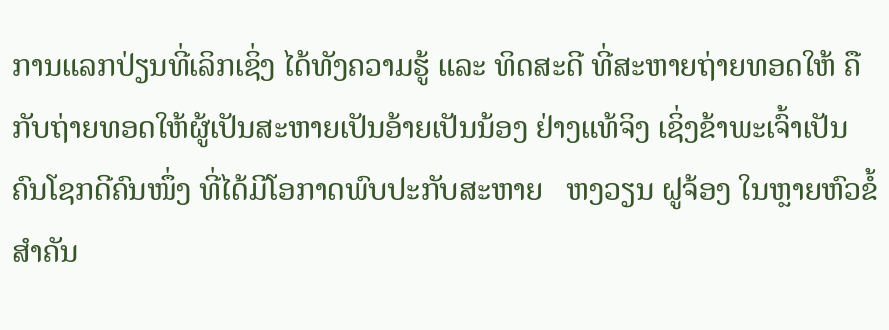ການແລກປ່ຽນທີ່ເລິກເຊິ່ງ ໄດ້ທັງຄວາມຮູ້ ແລະ ທິດສະດີ ທີ່ສະຫາຍຖ່າຍທອດໃຫ້ ຄືກັບຖ່າຍທອດໃຫ້ຜູ້ເປັນສະຫາຍເປັນອ້າຍເປັນນ້ອງ ຢ່າງແທ້ຈິງ ເຊິ່ງຂ້າພະເຈົ້າເປັນຄົນໂຊກດີຄົນໜຶ່ງ ທີ່ໄດ້ມີໂອກາດພົບປະກັບສະຫາຍ   ຫງວຽນ ຝູຈ້ອງ ໃນຫຼາຍຫົວຂໍ້ສຳຄັນ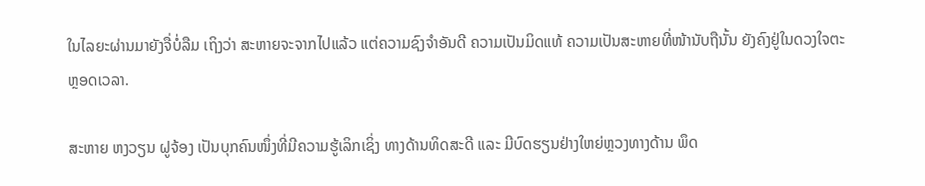ໃນໄລຍະຜ່ານມາຍັງຈື່ບໍ່ລືມ ເຖິງວ່າ ສະຫາຍຈະຈາກໄປແລ້ວ ແຕ່ຄວາມຊົງຈຳອັນດີ ຄວາມເປັນມິດແທ້ ຄວາມເປັນສະຫາຍທີ່ໜ້ານັບຖືນັ້ນ ຍັງຄົງຢູ່ໃນດວງໃຈຕະຫຼອດເວລາ.

ສະຫາຍ ຫງວຽນ ຝູຈ້ອງ ເປັນບຸກຄົນໜຶ່ງທີ່ມີຄວາມຮູ້ເລິກເຊິ່ງ ທາງດ້ານທິດສະດີ ແລະ ມີບົດຮຽນຢ່າງໃຫຍ່ຫຼວງທາງດ້ານ ພຶດ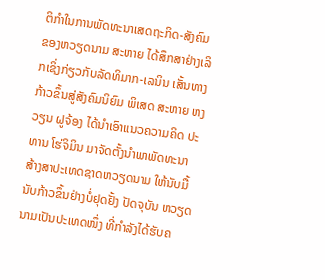ຕິກຳໃນການພັດທະນາເສດຖະກິດ-ສັງຄົມ ຂອງຫວຽດນາມ ສະຫາຍ ໄດ້ສຶກສາຢ່າງເລິກເຊິ່ງກ່ຽວກັບລັດທິມາກ-ເລນິນ ເສັ້ນທາງກ້າວຂຶ້ນສູ່ສັງຄົມນິຍົມ ພິເສດ ສະຫາຍ ຫງວຽນ ຝູຈ້ອງ ໄດ້ນຳເອົາແນວຄວາມຄິດ ປະທານ ໂຮ່ຈິມິນ ມາຈັດຕັ້ງນຳພາພັດທະນາ ສ້າງສາປະເທດຊາດຫວຽດນາມ ໃຫ້ນັບມື້ນັບກ້າວຂຶ້ນຢ່າງບໍ່ຢຸດຢັ້ງ ປັດຈຸບັນ ຫວຽດນາມເປັນປະເທດໜຶ່ງ ທີ່ກຳລັງໄດ້ຮັບຄ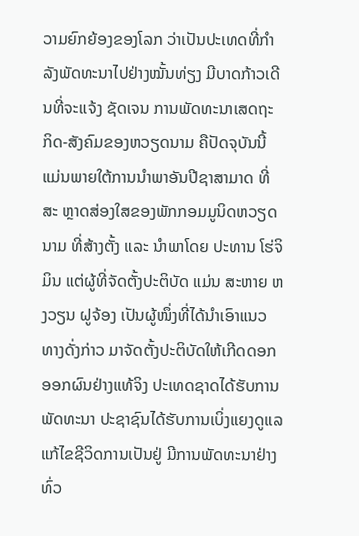ວາມຍົກຍ້ອງຂອງໂລກ ວ່າເປັນປະເທດທີ່ກຳລັງພັດທະນາໄປຢ່າງໝັ້ນທ່ຽງ ມີບາດກ້າວເດີນທີ່ຈະແຈ້ງ ຊັດເຈນ ການພັດທະນາເສດຖະ ກິດ-ສັງຄົມຂອງຫວຽດນາມ ຄືປັດຈຸບັນນີ້ ແມ່ນພາຍໃຕ້ການນຳພາອັນປີຊາສາມາດ ທີ່ສະ ຫຼາດສ່ອງໃສຂອງພັກກອມມູນິດຫວຽດນາມ ທີ່ສ້າງຕັ້ງ ແລະ ນຳພາໂດຍ ປະທານ ໂຮ່ຈິມິນ ແຕ່ຜູ້ທີ່ຈັດຕັ້ງປະຕິບັດ ແມ່ນ ສະຫາຍ ຫງວຽນ ຝູຈ້ອງ ເປັນຜູ້ໜຶ່ງທີ່ໄດ້ນຳເອົາແນວທາງດັ່ງກ່າວ ມາຈັດຕັ້ງປະຕິບັດໃຫ້ເກີດດອກອອກຜົນຢ່າງແທ້ຈິງ ປະເທດຊາດໄດ້ຮັບການພັດທະນາ ປະຊາຊົນໄດ້ຮັບການເບິ່ງແຍງດູແລ ແກ້ໄຂຊີວິດການເປັນຢູ່ ມີການພັດທະນາຢ່າງທົ່ວ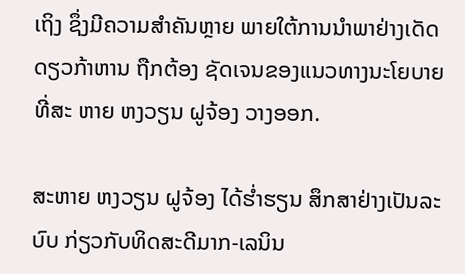ເຖິງ ຊຶ່ງມີຄວາມສຳຄັນຫຼາຍ ພາຍໃຕ້ການນຳພາຢ່າງເດັດດຽວກ້າຫານ ຖືກຕ້ອງ ຊັດເຈນຂອງແນວທາງນະໂຍບາຍທີ່ສະ ຫາຍ ຫງວຽນ ຝູຈ້ອງ ວາງອອກ.

ສະຫາຍ ຫງວຽນ ຝູຈ້ອງ ໄດ້ຮໍ່າຮຽນ ສຶກສາຢ່າງເປັນລະບົບ ກ່ຽວກັບທິດສະດີມາກ-ເລນິນ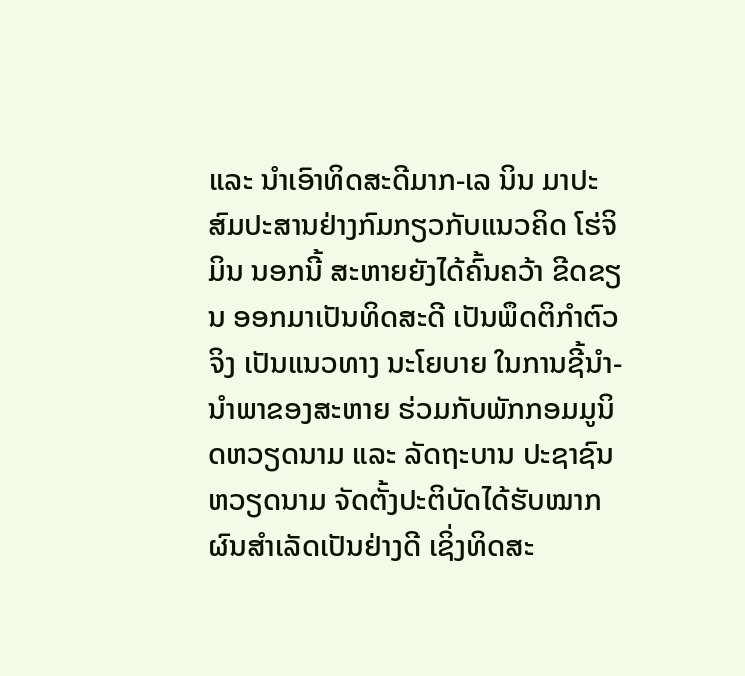ແລະ ນຳເອົາທິດສະດີມາກ-ເລ ນິນ ມາປະສົມປະສານຢ່າງກົມກຽວກັບແນວຄິດ ໂຮ່ຈິມິນ ນອກນີ້ ສະຫາຍຍັງໄດ້ຄົ້ນຄວ້າ ຂີດຂຽນ ອອກມາເປັນທິດສະດີ ເປັນພຶດຕິກຳຕົວຈິງ ເປັນແນວທາງ ນະໂຍບາຍ ໃນການຊີ້ນຳ-ນຳພາຂອງສະຫາຍ ຮ່ວມກັບພັກກອມມູນິດຫວຽດນາມ ແລະ ລັດຖະບານ ປະຊາຊົນຫວຽດນາມ ຈັດຕັ້ງປະຕິບັດໄດ້ຮັບໝາກຜົນສຳເລັດເປັນຢ່າງດີ ເຊິ່ງທິດສະ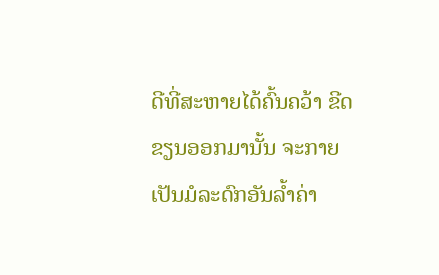ດີທີ່ສະຫາຍໄດ້ຄົ້ນຄວ້າ ຂີດຂຽນອອກມານັ້ນ ຈະກາຍເປັນມໍລະດົກອັນລ້ຳຄ່າ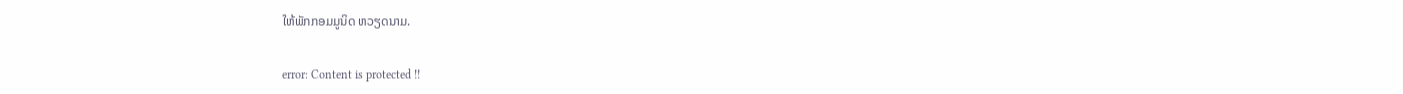ໃຫ້ພັກກອມມູນິດ ຫວຽດນາມ.

error: Content is protected !!